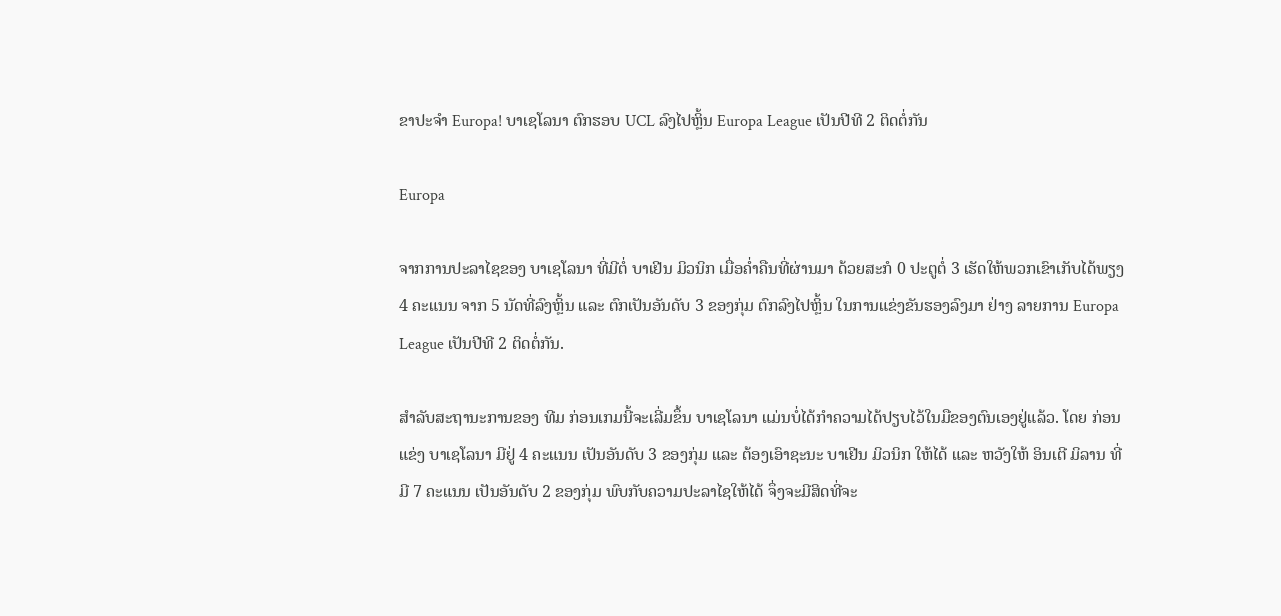ຂາປະຈຳ Europa! ບາເຊໂລນາ ຕົກຮອບ UCL ລົງໄປຫຼິ້ນ Europa League ເປັນປີທີ 2 ຕິດຕໍ່ກັນ

Europa

ຈາກການປະລາໄຊຂອງ ບາເຊໂລນາ ທີ່ມີຕໍ່ ບາເຢີນ ມິວນິກ ເມື່ອຄໍ່າຄືນທີ່ຜ່ານມາ ດ້ວຍສະກໍ 0 ປະຕູຕໍ່ 3 ເຮັດໃຫ້ພວກເຂົາເກັບໄດ້ພຽງ 4 ຄະແນນ ຈາກ 5 ນັດທີ່ລົງຫຼິ້ນ ແລະ ຕົກເປັນອັນດັບ 3 ຂອງກຸ່ມ ຕົກລົງໄປຫຼິ້ນ ໃນການແຂ່ງຂັນຮອງລົງມາ ຢ່າງ ລາຍການ Europa League ເປັນປີທີ 2 ຕິດຕໍ່ກັນ.

ສຳລັບສະຖານະການຂອງ ທີມ ກ່ອນເກມນີ້ຈະເລີ່ມຂຶ້ນ ບາເຊໂລນາ ແມ່ນບໍ່ໄດ້ກຳຄວາມໄດ້ປຽບໄວ້ໃນມືຂອງຕົນເອງຢູ່ແລ້ວ. ໂດຍ ກ່ອນແຂ່ງ ບາເຊໂລນາ ມີຢູ່ 4 ຄະແນນ ເປັນອັນດັບ 3 ຂອງກຸ່ມ ແລະ ຕ້ອງເອົາຊະນະ ບາເຢີນ ມິວນິກ ໃຫ້ໄດ້ ແລະ ຫວັງໃຫ້ ອິນເຕີ ມິລານ ທີ່ມີ 7 ຄະແນນ ເປັນອັນດັບ 2 ຂອງກຸ່ມ ພົບກັບຄວາມປະລາໄຊໃຫ້ໄດ້ ຈຶ່ງຈະມີສິດທີ່ຈະ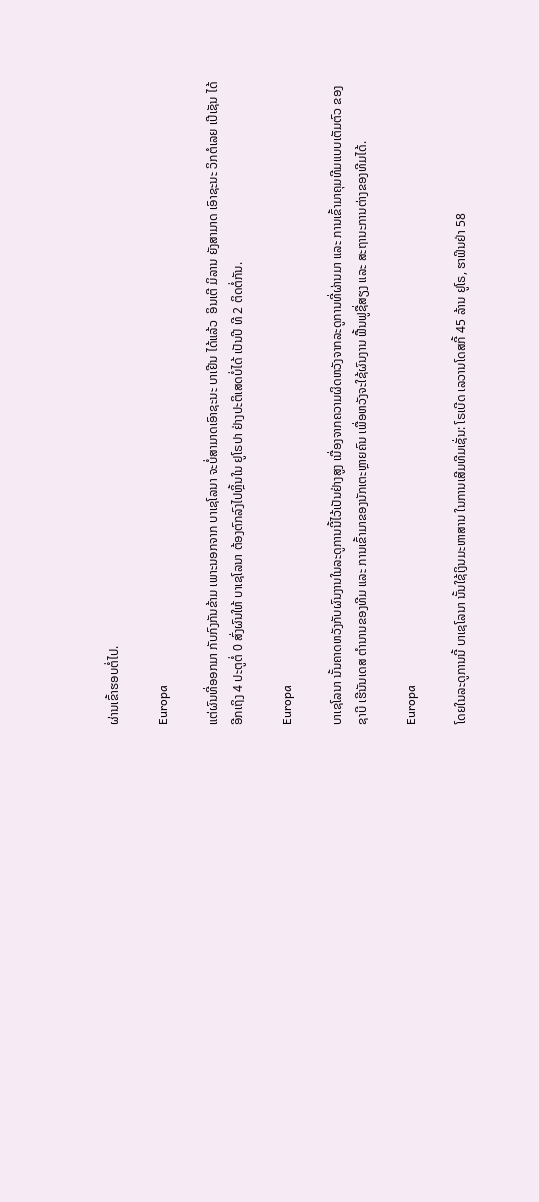ຜ່ານເຂົ້າຮອບຕໍ່ໄປ.

Europa

ແຕ່ຜົນທີ່ອອກມາ ກັບກົງກັນຂ້າມ ເພາະນອກຈາກ ບາເຊໂລນາ ຈະບໍ່ສາມາດເອົາຊະນະ ບາເຢີນ ໄດ້ແລ້ວ  ອິນເຕີ ມິລານ ຍັງສາມາດ ເອົາຊະນະ ວິກຕໍເລຍ ເປີເຊັນ ໄດ້ອີກເຖິງ 4 ປະຕູຕໍ່ 0 ສົ່ງຜົນໃຫ້ ບາເຊໂລນາ ຕ້ອງຕົກລົງໄປຫຼິ້ນໃນ ຢູໂຣປາ ຢ່າງປະຕິເສດບໍ່ໄດ້ ເປັນປີ ທີ 2 ຕິດຕໍ່ກັນ.

Europa

ບາເຊໂລນາ ນັ້ນຄາດຫວັງກັບຜົນງານໃນລະດູການນີ້ໄວ້ເປັນຢ່າງສູງ ເນື່ອງຈາກຄວາມຜິດຫວັງຈາກລະດູການທີ່ຜ່ານມາ ແລະ ການເຂົ້າມາຄຸມທີມແບບເຕັມຕົວ ຂອງ ຊາບີ ເຮີນັນເດສ ຕຳນານຂອງທີມ ແລະ ການເຂົ້າມາຂອງນັກເຕະຫຼາຍຄົນ ເພື່ອຫວັງຈະໃຊ້ຜົນງານ ຟື້ນຟູຊື່ສຽງ ແລະ ສະຖານະການຕ່າງຂອງທີມໄດ້.

Europa

ໂດຍໃນລະດູການນີ້ ບາເຊໂລນາ ນັ້ນໃຊ້ເງິນມະຫາສານ ໃນການເສີມທີມເຊັ່ນ: ໂຣເບີດ ເລວານໂດສກີ້ 45 ລ້ານ ຢູໂຣ, ຮາຟິນຢ່າ 58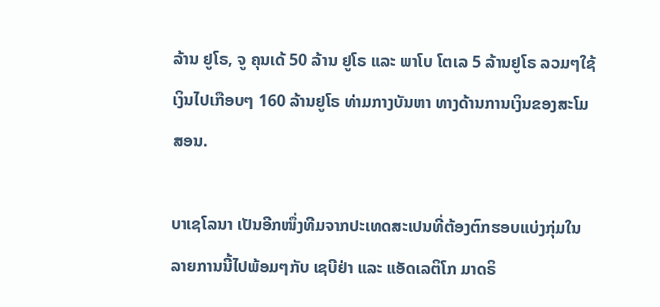ລ້ານ ຢູໂຣ, ຈູ ຄຸນເດ້ 50 ລ້ານ ຢູໂຣ ແລະ ພາໂບ ໂຕເລ 5 ລ້ານຢູໂຣ ລວມໆໃຊ້ເງິນໄປເກືອບໆ 160 ລ້ານຢູໂຣ ທ່າມກາງບັນຫາ ທາງດ້ານການເງິນຂອງສະໂມສອນ.

ບາເຊໂລນາ ເປັນອີກໜຶ່ງທີມຈາກປະເທດສະເປນທີ່ຕ້ອງຕົກຮອບແບ່ງກຸ່ມໃນລາຍການນີ້ໄປພ້ອມໆກັບ ເຊບີຢ່າ ແລະ ແອັດເລຕິໂກ ມາດຣິ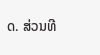ດ. ສ່ວນທີ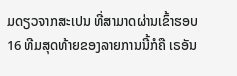ມດຽວຈາກສະເປນ ທີ່ສາມາດຜ່ານເຂົ້າຮອບ 16 ທີມສຸດທ້າຍຂອງລາຍການນີ້ກໍຄື ເຣອັນ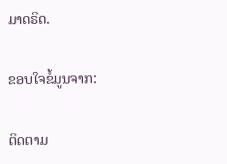ມາດຣິດ.

ຂອບໃຈຂໍ້ມູນຈາກ:

ຕິດຕາມ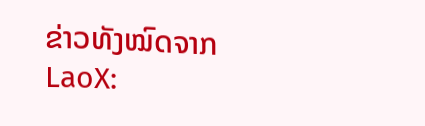ຂ່າວທັງໝົດຈາກ LaoX: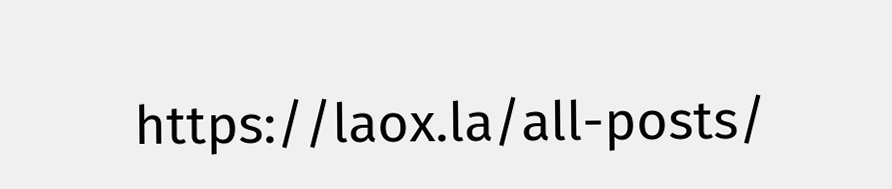https://laox.la/all-posts/